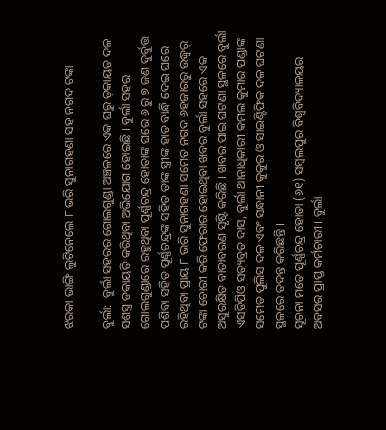ଝରକା ଭାଙ୍ଗି ଲୁଟିନେଲେ ୮ ଭରି ସୁନାଗହଣା ସହ ନଗଦ ଟଙ୍କା

ବୁର୍ଲା:  ବୁର୍ଲା ସହରର ଗୋଲଗୁଣ୍ଡା ଅଞ୍ଚଳରେ ଏକ ଘରୁ ଡ଼କାୟତ ଦଳ ସଶସ୍ତ୍ର ଡକାୟତି କରିଥିବା ଅଭିଯୋଗ ହୋଇଛି । ବୁର୍ଲା ସହର ଗୋଲଗୁଣ୍ଡାରେ ରହୁଥିବା ପୂର୍ଣ୍ଣଚନ୍ଦ୍ର ହୋତାଙ୍କ ଘରେ ୬ ରୁ ୭ ଜଣ ଦୁର୍ବୁତ୍ତ ପଶିବା ସହିତ ପୂର୍ଣ୍ଣଚନ୍ଦ୍ରଙ୍କ ସହିତ ତାଙ୍କ ସ୍ତ୍ରୀଙ୍କ ହାତ ବାନ୍ଧି ଦେଇ ଘରେ ରହିଥିବା ପ୍ରାୟ ୮ ଭରି ସୁନାଗହଣା ସମେତ ନଗଦ ୬ହଜାରରୁ ଉଦ୍ଧ୍ୱର୍ ଟଙ୍କା ଚୋରୀ କରି ଫେରାର ହୋଇଥିବା ଖବର ବୁର୍ଲା ସହରେ ଏକ ଅସୁରକ୍ଷିତ ବାତାବରଣ ସୃଷ୍ଟି କରିଛି । ଖବର ପାଇ ଘଟଣା ସ୍ଥଳରେ ବୁର୍ଲା ଏସଡିପିଓ ସତ୍ୟବ୍ରତ ଦାସ, ବୁର୍ଲା ଥାନାଧିକାରୀ କମଲ କୁମାର ପଣ୍ଡାଙ୍କ ସମେତ ପୁଲିସ ଦଳ ଏବଂ ସନ୍ଧାନୀ କୁକୁର ଓ ସାଇଣ୍ଟିଫିକ ଦଳ ଘଟଣା ସ୍ଥଳରେ ତଦନ୍ତ କରିଛନ୍ତି ।
ସୂଚନା ମତେ ପୂର୍ଣ୍ଣଚନ୍ଦ୍ର ହୋତା (୬୧) ସମ୍ବଲପୁର ବିଶ୍ୱବିଦ୍ୟାଳୟର ଅବସର ପ୍ରାପ୍ତ କର୍ମଚାରୀ । ବୁର୍ଲା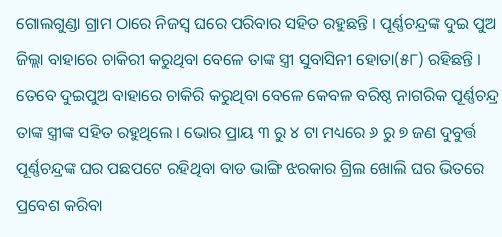ଗୋଲଗୁଣ୍ଡା ଗ୍ରାମ ଠାରେ ନିଜସ୍ୱ ଘରେ ପରିବାର ସହିତ ରହୁଛନ୍ତି । ପୂର୍ଣ୍ଣଚନ୍ଦ୍ରଙ୍କ ଦୁଇ ପୁଅ ଜିଲ୍ଲା ବାହାରେ ଚାକିରୀ କରୁଥିବା ବେଳେ ତାଙ୍କ ସ୍ତ୍ରୀ ସୁବାସିନୀ ହୋତା(୫୮) ରହିଛନ୍ତି । ତେବେ ଦୁଇପୁଅ ବାହାରେ ଚାକିରି କରୁଥିବା ବେଳେ କେବଳ ବରିଷ୍ଠ ନାଗରିକ ପୂର୍ଣ୍ଣଚନ୍ଦ୍ର ତାଙ୍କ ସ୍ତ୍ରୀଙ୍କ ସହିତ ରହୁଥିଲେ । ଭୋର ପ୍ରାୟ ୩ ରୁ ୪ ଟା ମଧ୍ୟରେ ୬ ରୁ ୭ ଜଣ ଦୁବୁର୍ତ୍ତ ପୂର୍ଣ୍ଣଚନ୍ଦ୍ରଙ୍କ ଘର ପଛପଟେ ରହିଥିବା ବାଡ ଭାଙ୍ଗି ଝରକାର ଗ୍ରିଲ ଖୋଲି ଘର ଭିତରେ ପ୍ରବେଶ କରିବା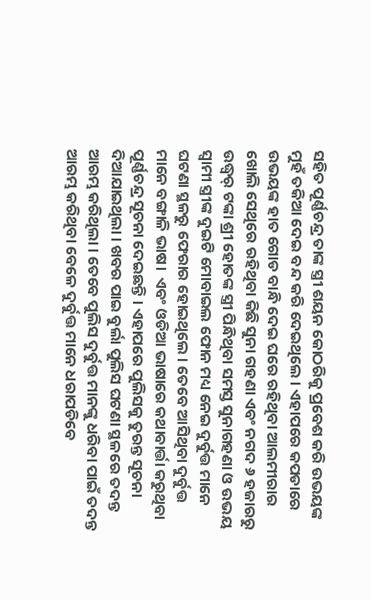ସହିତ ପୂର୍ଣ୍ଣଚନ୍ଦ୍ର ତାଙ୍କ ସ୍ତ୍ରୀ ଶୟନ କୋଠରିକୁ ପ୍ରବେଶ କରି ଉଭୟଙ୍କ ମୁହଁ ତକିଆ ଦେଇ ବନ୍ଦ କରି ଦେଇଥିଲେ । ଏହାପରେ କପଡାରେ ଉଭୟଙ୍କ ହାତ ଗୋଡ ବାନ୍ଧି ଦେଇ ଘରେ ରହିଥିବା ଆଲମୀରାର ଖୋଲି ସେଥିରେ ରହିଥିବା କିଛି ସୁନା ଗହଣା ଏବଂ ନଗଦ ୬ ହଜାରରୁ ଉଦ୍ଧ୍ୱର୍ ଟଙ୍କା ଶ୍ରୀ ହୋତଙ୍କ ସ୍ତ୍ରୀ ପିନ୍ଧିଥିବା ସମସ୍ତ ସୁନାଗହଣା ଓ ଉଭୟ ସ୍ୱାମୀ ସ୍ତ୍ରୀଙ୍କ ଦୁଇଟି ମୋବାଇଲ ଫୋନ ମଧ୍ୟ ନେଇ ଦୁର୍ବୁତ୍ତ ମାନେ ଘଟଣା ସ୍ଥଳରୁ ଫେରାର ହୋଇଥିଲେ । ତେବେ ଆସିଥିବା ଦୁର୍ବୁତ୍ତ ମାନେ ବଙ୍ଗାଳି ଭାଷ।  ଏବଂ ଓଡିଆ ଭାଷାରେ କଥାବାର୍ତ୍ତା କରୁଥିବା ପୂର୍ଣ୍ଣଚନ୍ଦ୍ର ସୂଚନା ଦେଇଛନ୍ତି । ଏହାପରେ ପୁଲିସକୁ ତୁରନ୍ତ ସୂଚନା ଦିଆଯାଇଥିଲା । ଖବର ପାଇ ବୁର୍ଲା ପୁଲିସ ଘଟଣା ସ୍ଥଳରେ ତଦନ୍ତ ଆରମ୍ଭ କରିଥିଲା । ତେବେ ପୁଲିସ ଦୁର୍ବୁତ୍ତ ମାନଙ୍କୁ ଧରିବା ପାଇଁ ତଦନ୍ତ ଆରମ୍ଭ କରିଥିବା ବେଳେ ଦୁର୍ବୁତ୍ତ ମାନେ ଧରାପଡିବେ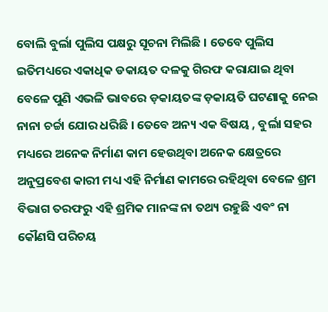ବୋଲି ବୁର୍ଲା ପୁଲିସ ପକ୍ଷରୁ ସୂଚନା ମିଲିଛି । ତେବେ ପୁଲିସ ଇତିମଧ୍ୟରେ ଏକାଧିକ ଡକାୟତ ଦଳକୁ ଗିରଫ କରାଯାଇ ଥିବା ବେଳେ ପୁଣି ଏଭଳି ଭାବରେ ଡ଼କାୟତଙ୍କ ଡ଼କାୟତି ଘଟଣାକୁ ନେଇ ନାନା ଚର୍ଚ୍ଚା ଯୋର ଧରିଛି । ତେବେ ଅନ୍ୟ ଏକ ବିଷୟ , ବୁର୍ଲା ସହର ମଧ୍ୟରେ ଅନେକ ନିର୍ମାଣ କାମ ହେଉଥିବା ଅନେକ କ୍ଷେତ୍ରରେ ଅନୁପ୍ରବେଶ କାରୀ ମଧ୍ୟ ଏହି ନିର୍ମାଣ କାମରେ ରହିଥିବା ବେଳେ ଶ୍ରମ ବିଭାଗ ତରଫରୁ ଏହି ଶ୍ରମିକ ମାନଙ୍କ ନା ତଥ୍ୟ ରହୁଛି ଏବଂ ନା କୌଣସି ପରିଚୟ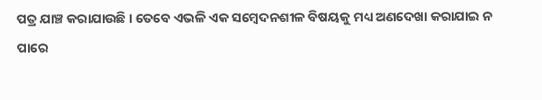ପତ୍ର ଯାଞ୍ଚ କରାଯାଉଛି । ତେବେ ଏଭଳି ଏକ ସମ୍ବେଦନଶୀଳ ବିଷୟକୁ ମଧ୍ୟ ଅଣଦେଖା କରାଯାଇ ନ ପାରେ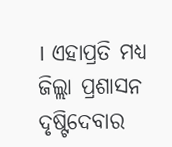। ଏହାପ୍ରତି ମଧ୍ୟ ଜିଲ୍ଲା ପ୍ରଶାସନ ଦୃଷ୍ଟିଦେବାର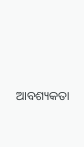ଆବଶ୍ୟକତା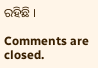ରହିଛି ।

Comments are closed.